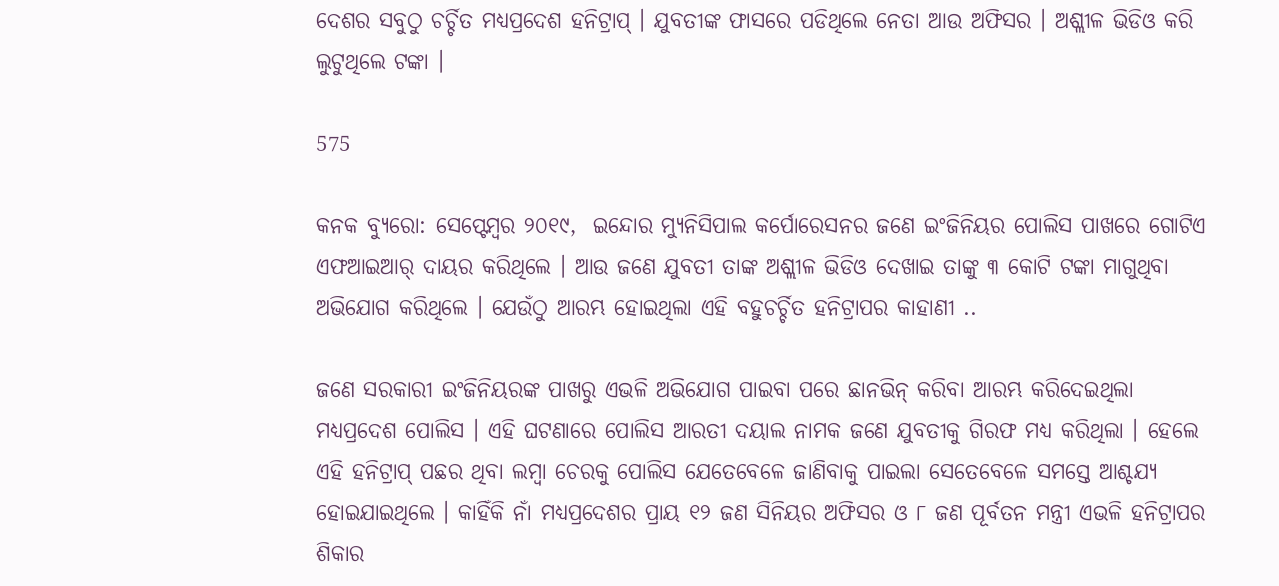ଦେଶର ସବୁଠୁ ଚର୍ଚ୍ଚିତ ମଧ୍ୟପ୍ରଦେଶ ହନିଟ୍ରାପ୍ । ଯୁବତୀଙ୍କ ଫାସରେ ପଡିଥିଲେ ନେତା ଆଉ ଅଫିସର । ଅଶ୍ଲୀଳ ଭିଡିଓ କରି ଲୁଟୁଥିଲେ ଟଙ୍କା ।

575

କନକ ବ୍ୟୁରୋ: ସେପ୍ଟେମ୍ବର ୨୦୧୯,  ଇନ୍ଦୋର ମ୍ୟୁନିସିପାଲ କର୍ପୋରେସନର ଜଣେ ଇଂଜିନିୟର ପୋଲିସ ପାଖରେ ଗୋଟିଏ ଏଫଆଇଆର୍ ଦାୟର କରିଥିଲେ । ଆଉ ଜଣେ ଯୁବତୀ ତାଙ୍କ ଅଶ୍ଲୀଳ ଭିଡିଓ ଦେଖାଇ ତାଙ୍କୁ ୩ କୋଟି ଟଙ୍କା ମାଗୁଥିବା ଅଭିଯୋଗ କରିଥିଲେ । ଯେଉଁଠୁ ଆରମ୍ଭ ହୋଇଥିଲା ଏହି ବହୁଚର୍ଚ୍ଚିତ ହନିଟ୍ରାପର କାହାଣୀ ..

ଜଣେ ସରକାରୀ ଇଂଜିନିୟରଙ୍କ ପାଖରୁ ଏଭଳି ଅଭିଯୋଗ ପାଇବା ପରେ ଛାନଭିନ୍ କରିବା ଆରମ୍ଭ କରିଦେଇଥିଲା ମଧ୍ୟପ୍ରଦେଶ ପୋଲିସ । ଏହି ଘଟଣାରେ ପୋଲିସ ଆରତୀ ଦୟାଲ ନାମକ ଜଣେ ଯୁବତୀକୁ ଗିରଫ ମଧ୍ୟ କରିଥିଲା । ହେଲେ ଏହି ହନିଟ୍ରାପ୍ ପଛର ଥିବା ଲମ୍ବା ଚେରକୁ ପୋଲିସ ଯେତେବେଳେ ଜାଣିବାକୁ ପାଇଲା ସେତେବେଳେ ସମସ୍ତେ ଆଶ୍ଚଯ୍ୟ ହୋଇଯାଇଥିଲେ । କାହିଁକି ନାଁ ମଧ୍ୟପ୍ରଦେଶର ପ୍ରାୟ ୧୨ ଜଣ ସିନିୟର ଅଫିସର ଓ ୮ ଜଣ ପୂର୍ବତନ ମନ୍ତ୍ରୀ ଏଭଳି ହନିଟ୍ରାପର ଶିକାର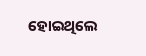ହୋଇଥିଲେ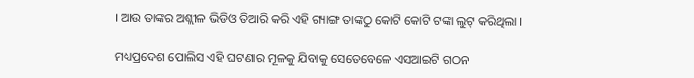। ଆଉ ତାଙ୍କର ଅଶ୍ଲୀଳ ଭିଡିଓ ତିଆରି କରି ଏହି ଗ୍ୟାଙ୍ଗ ତାଙ୍କଠୁ କୋଟି କୋଟି ଟଙ୍କା ଲୁଟ୍ କରିଥିଲା ।

ମଧ୍ୟପ୍ରଦେଶ ପୋଲିସ ଏହି ଘଟଣାର ମୂଳକୁ ଯିବାକୁ ସେତେବେଳେ ଏସଆଇଟି ଗଠନ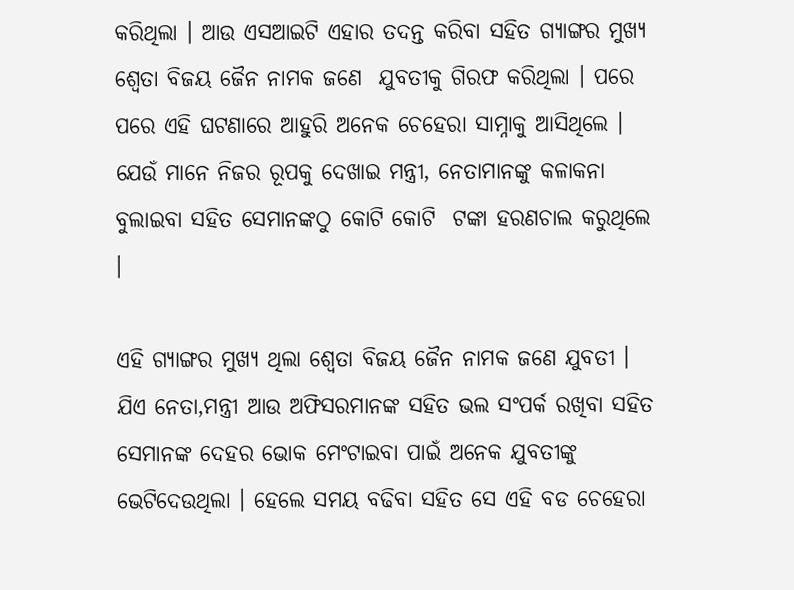କରିଥିଲା । ଆଉ ଏସଆଇଟି ଏହାର ତଦନ୍ତ କରିବା ସହିତ ଗ୍ୟାଙ୍ଗର ମୁଖ୍ୟ ଶ୍ୱେତା ବିଜୟ ଜୈନ ନାମକ ଜଣେ  ଯୁବତୀକୁ ଗିରଫ କରିଥିଲା । ପରେ ପରେ ଏହି ଘଟଣାରେ ଆହୁରି ଅନେକ ଚେହେରା ସାମ୍ନାକୁ ଆସିଥିଲେ । ଯେଉଁ ମାନେ ନିଜର ରୂପକୁ ଦେଖାଇ ମନ୍ତ୍ରୀ, ନେତାମାନଙ୍କୁ କଳାକନା ବୁଲାଇବା ସହିତ ସେମାନଙ୍କଠୁ କୋଟି କୋଟି  ଟଙ୍କା ହରଣଚାଲ କରୁଥିଲେ ।

ଏହି ଗ୍ୟାଙ୍ଗର ମୁଖ୍ୟ ଥିଲା ଶ୍ୱେତା ବିଜୟ ଜୈନ ନାମକ ଜଣେ ଯୁବତୀ । ଯିଏ ନେତା,ମନ୍ତ୍ରୀ ଆଉ ଅଫିସରମାନଙ୍କ ସହିତ ଭଲ ସଂପର୍କ ରଖିବା ସହିତ ସେମାନଙ୍କ ଦେହର ଭୋକ ମେଂଟାଇବା ପାଇଁ ଅନେକ ଯୁବତୀଙ୍କୁ ଭେଟିଦେଉଥିଲା । ହେଲେ ସମୟ ବଢିବା ସହିତ ସେ ଏହି ବଡ ଚେହେରା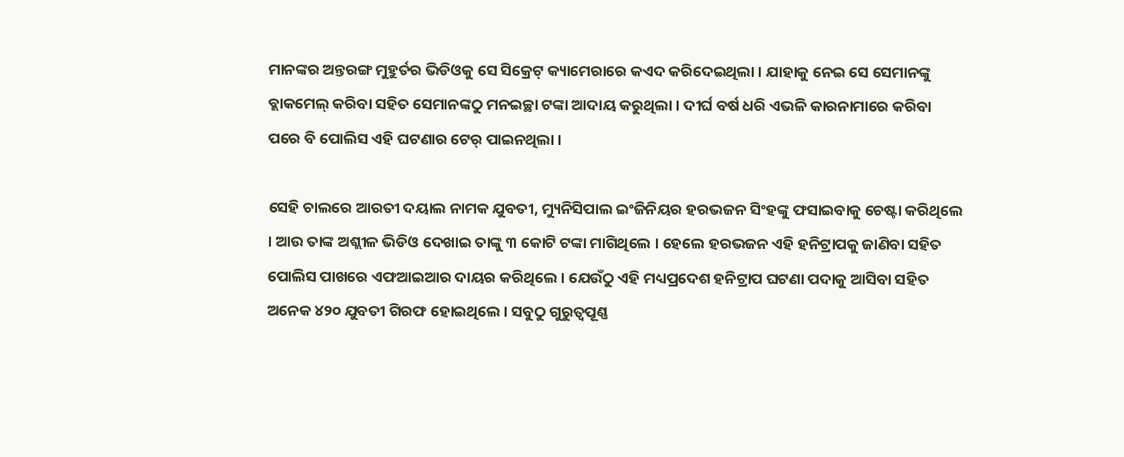ମାନଙ୍କର ଅନ୍ତରଙ୍ଗ ମୁହୁର୍ତର ଭିଡିଓକୁ ସେ ସିକ୍ରେଟ୍ କ୍ୟାମେରାରେ କଏଦ କରିଦେଇଥିଲା । ଯାହାକୁ ନେଇ ସେ ସେମାନଙ୍କୁ ବ୍ଲାକମେଲ୍ କରିବା ସହିତ ସେମାନଙ୍କଠୁ ମନଇଚ୍ଛା ଟଙ୍କା ଆଦାୟ କରୁଥିଲା । ଦୀର୍ଘ ବର୍ଷ ଧରି ଏଭଳି କାରନାମାରେ କରିବା ପରେ ବି ପୋଲିସ ଏହି ଘଟଣାର ଟେର୍ ପାଇନଥିଲା ।

ସେହି ଚାଲରେ ଆରତୀ ଦୟାଲ ନାମକ ଯୁବତୀ, ମ୍ୟୁନିସିପାଲ ଇଂଜିନିୟର ହରଭଜନ ସିଂହଙ୍କୁ ଫସାଇବାକୁ ଚେଷ୍ଟା କରିଥିଲେ । ଆଉ ତାଙ୍କ ଅଶ୍ଲୀଳ ଭିଡିଓ ଦେଖାଇ ତାଙ୍କୁ ୩ କୋଟି ଟଙ୍କା ମାଗିଥିଲେ । ହେଲେ ହରଭଜନ ଏହି ହନିଟ୍ରାପକୁ ଜାଣିବା ସହିତ ପୋଲିସ ପାଖରେ ଏଫଆଇଆର ଦାୟର କରିଥିଲେ । ଯେଉଁଠୁ ଏହି ମଧ୍ୟପ୍ରଦେଶ ହନିଟ୍ରାପ ଘଟଣା ପଦାକୁ ଆସିବା ସହିତ ଅନେକ ୪୨୦ ଯୁବତୀ ଗିରଫ ହୋଇଥିଲେ । ସବୁଠୁ ଗୁରୁତ୍ୱପୂଣ୍ଣ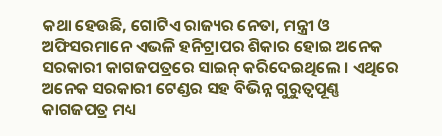କଥା ହେଉଛି, ଗୋଟିଏ ରାଜ୍ୟର ନେତା, ମନ୍ତ୍ରୀ ଓ ଅଫିସରମାନେ ଏଭଳି ହନିଟ୍ରାପର ଶିକାର ହୋଇ ଅନେକ ସରକାରୀ କାଗଜପତ୍ରରେ ସାଇନ୍ କରିଦେଇଥିଲେ । ଏଥିରେ ଅନେକ ସରକାରୀ ଟେଣ୍ଡର ସହ ବିଭିନ୍ନ ଗୁରୁତ୍ୱପୂଣ୍ଣ କାଗଜପତ୍ର ମଧ୍ୟ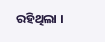ରହିଥିଲା ।